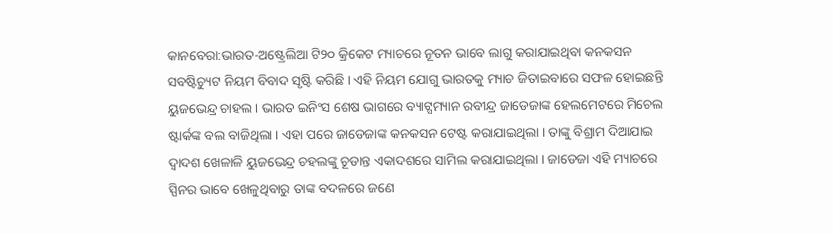କାନବେରା:ଭାରତ-ଅଷ୍ଟ୍ରେଲିଆ ଟି୨୦ କ୍ରିକେଟ ମ୍ୟାଚରେ ନୂତନ ଭାବେ ଲାଗୁ କରାଯାଇଥିବା କନକସନ ସବଷ୍ଟିଚ୍ୟୁଟ ନିୟମ ବିବାଦ ସୃଷ୍ଟି କରିଛି । ଏହି ନିୟମ ଯୋଗୁ ଭାରତକୁ ମ୍ୟାଚ ଜିତାଇବାରେ ସଫଳ ହୋଇଛନ୍ତି ୟୁଜଭେନ୍ଦ୍ର ଚାହଲ । ଭାରତ ଇନିଂସ ଶେଷ ଭାଗରେ ବ୍ୟାଟ୍ସମ୍ୟାନ ରବୀନ୍ଦ୍ର ଜାଡେଜାଙ୍କ ହେଲମେଟରେ ମିଚେଲ ଷ୍ଟାର୍କଙ୍କ ବଲ ବାଜିଥିଲା । ଏହା ପରେ ଜାଡେଜାଙ୍କ କନକସନ ଟେଷ୍ଟ କରାଯାଇଥିଲା । ତାଙ୍କୁ ବିଶ୍ରାମ ଦିଆଯାଇ ଦ୍ୱାଦଶ ଖେଳାଳି ୟୁଜଭେନ୍ଦ୍ର ଚହଲଙ୍କୁ ଚୂଡାନ୍ତ ଏକାଦଶରେ ସାମିଲ କରାଯାଇଥିଲା । ଜାଡେଜା ଏହି ମ୍ୟାଚରେ ସ୍ପିନର ଭାବେ ଖେଳୁଥିବାରୁ ତାଙ୍କ ବଦଳରେ ଜଣେ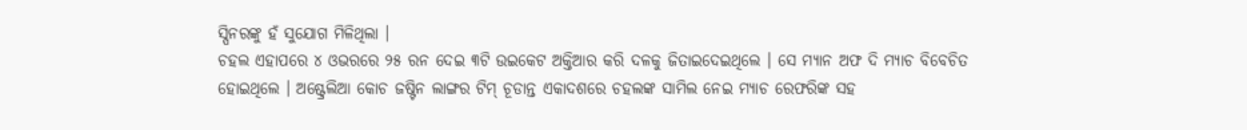ସ୍ପିନରଙ୍କୁ ହଁ ସୁଯୋଗ ମିଳିଥିଲା ।
ଚହଲ ଏହାପରେ ୪ ଓଭରରେ ୨୫ ରନ ଦେଇ ୩ଟି ଉଇକେଟ ଅକ୍ତିଆର କରି ଦଳକୁ ଜିତାଇଦେଇଥିଲେ । ସେ ମ୍ୟାନ ଅଫ ଦି ମ୍ୟାଚ ବିବେଚିତ ହୋଇଥିଲେ । ଅଷ୍ଟ୍ରେଲିଆ କୋଚ ଜଷ୍ଟିନ ଲାଙ୍ଗର ଟିମ୍ ଚୂଡାନ୍ତ ଏକାଦଶରେ ଚହଲଙ୍କ ସାମିଲ ନେଇ ମ୍ୟାଚ ରେଫରିଙ୍କ ସହ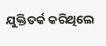ଯୁକ୍ତିତର୍କ କରିଥିଲେ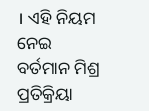। ଏହି ନିୟମ ନେଇ ବର୍ତମାନ ମିଶ୍ର ପ୍ରତିକ୍ରିୟା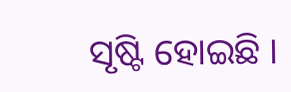ସୃଷ୍ଟି ହୋଇଛି ।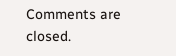Comments are closed.